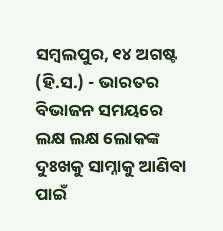ସମ୍ବଲପୁର, ୧୪ ଅଗଷ୍ଟ (ହି.ସ.) - ଭାରତର ବିଭାଜନ ସମୟରେ ଲକ୍ଷ ଲକ୍ଷ ଲୋକଙ୍କ ଦୁଃଖକୁ ସାମ୍ନାକୁ ଆଣିବା ପାଇଁ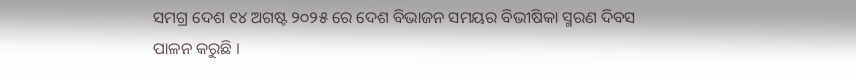ସମଗ୍ର ଦେଶ ୧୪ ଅଗଷ୍ଟ ୨୦୨୫ ରେ ଦେଶ ବିଭାଜନ ସମୟର ବିଭୀଷିକା ସ୍ମରଣ ଦିବସ ପାଳନ କରୁଛି ।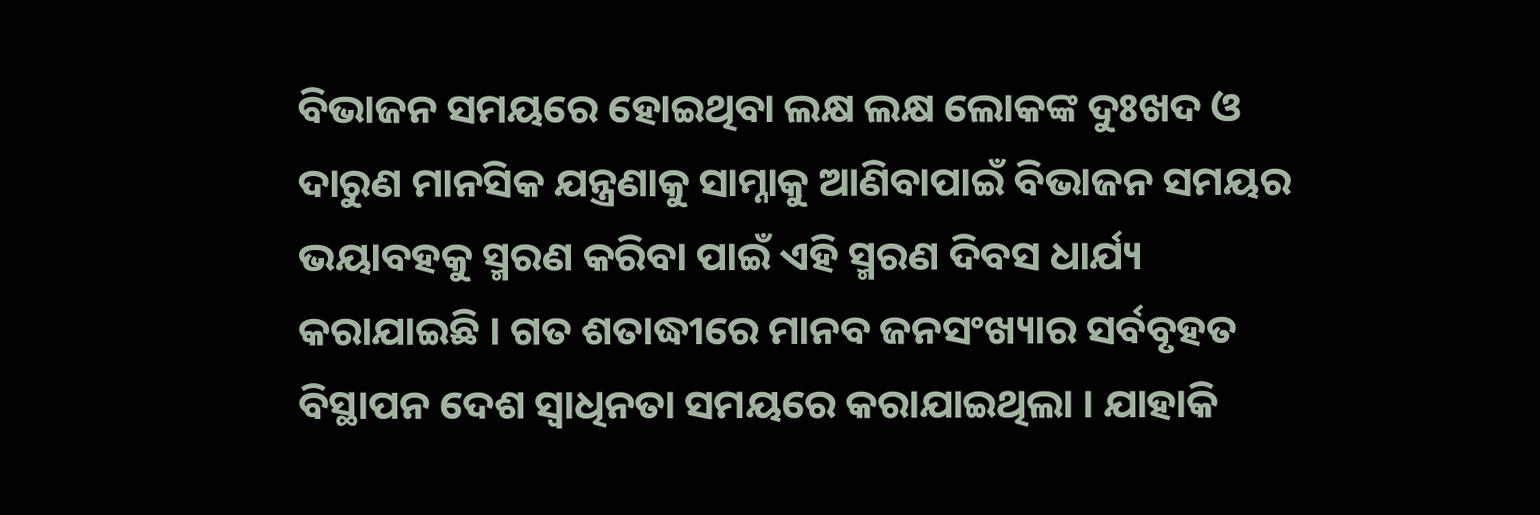ବିଭାଜନ ସମୟରେ ହୋଇଥିବା ଲକ୍ଷ ଲକ୍ଷ ଲୋକଙ୍କ ଦୁଃଖଦ ଓ ଦାରୁଣ ମାନସିକ ଯନ୍ତ୍ରଣାକୁ ସାମ୍ନାକୁ ଆଣିବାପାଇଁ ବିଭାଜନ ସମୟର ଭୟାବହକୁ ସ୍ମରଣ କରିବା ପାଇଁ ଏହି ସ୍ମରଣ ଦିବସ ଧାର୍ଯ୍ୟ କରାଯାଇଛି । ଗତ ଶତାଦ୍ଧୀରେ ମାନବ ଜନସଂଖ୍ୟାର ସର୍ବବୃହତ ବିସ୍ଥାପନ ଦେଶ ସ୍ୱାଧିନତା ସମୟରେ କରାଯାଇଥିଲା । ଯାହାକି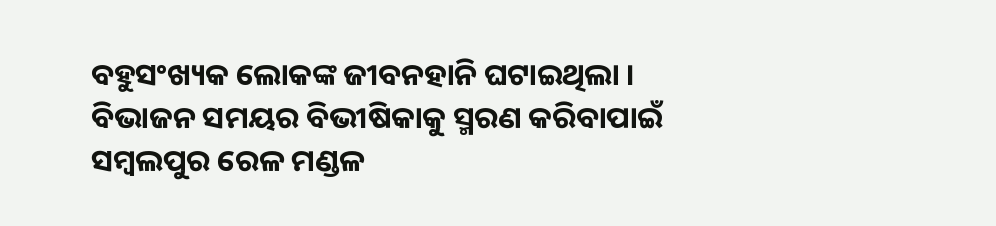ବହୁସଂଖ୍ୟକ ଲୋକଙ୍କ ଜୀବନହାନି ଘଟାଇଥିଲା । ବିଭାଜନ ସମୟର ବିଭୀଷିକାକୁ ସ୍ମରଣ କରିବାପାଇଁ ସମ୍ବଲପୁର ରେଳ ମଣ୍ଡଳ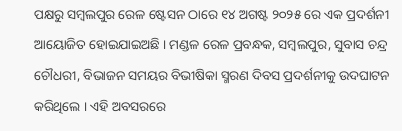ପକ୍ଷରୁ ସମ୍ବଲପୁର ରେଳ ଷ୍ଟେସନ ଠାରେ ୧୪ ଅଗଷ୍ଟ ୨୦୨୫ ରେ ଏକ ପ୍ରଦର୍ଶନୀ ଆୟୋଜିତ ହୋଇଯାଇଅଛି । ମଣ୍ଡଳ ରେଳ ପ୍ରବନ୍ଧକ, ସମ୍ବଲପୁର, ସୁବାସ ଚନ୍ଦ୍ର ଚୌଧରୀ, ବିଭାଜନ ସମୟର ବିଭୀଷିକା ସ୍ମରଣ ଦିବସ ପ୍ରଦର୍ଶନୀକୁ ଉଦଘାଟନ କରିଥିଲେ । ଏହି ଅବସରରେ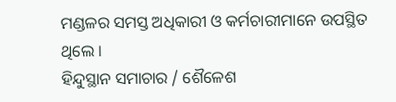ମଣ୍ଡଳର ସମସ୍ତ ଅଧିକାରୀ ଓ କର୍ମଚାରୀମାନେ ଉପସ୍ଥିତ ଥିଲେ ।
ହିନ୍ଦୁସ୍ଥାନ ସମାଚାର / ଶୈଳେଶ